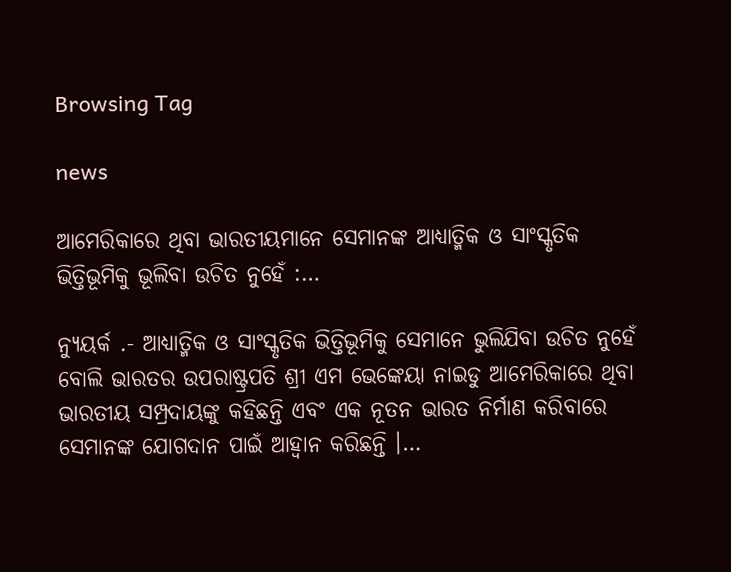Browsing Tag

news

ଆମେରିକାରେ ଥିବା ଭାରତୀୟମାନେ ସେମାନଙ୍କ ଆଧ୍ୟାତ୍ମିକ ଓ ସାଂସ୍କୃତିକ ଭିତ୍ତିଭୂମିକୁ ଭୂଲିବା ଉଚିତ ନୁହେଁ :…

ନ୍ୟୁୟର୍କ .- ଆଧ୍ୟାତ୍ମିକ ଓ ସାଂସ୍କୃତିକ ଭିତ୍ତିଭୂମିକୁ ସେମାନେ ଭୁଲିଯିବା ଉଚିତ ନୁହେଁ ବୋଲି ଭାରତର ଉପରାଷ୍ଟ୍ରପତି ଶ୍ରୀ ଏମ ଭେଙ୍କେୟା ନାଇଡୁ ଆମେରିକାରେ ଥିବା ଭାରତୀୟ ସମ୍ପ୍ରଦାୟଙ୍କୁ କହିଛନ୍ତି ଏବଂ ଏକ ନୂତନ ଭାରତ ନିର୍ମାଣ କରିବାରେ ସେମାନଙ୍କ ଯୋଗଦାନ ପାଇଁ ଆହ୍ୱାନ କରିଛନ୍ତି ।…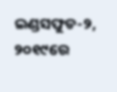ଇଣ୍ଡସଫୁଡ-୨, ୨୦୧୯ରେ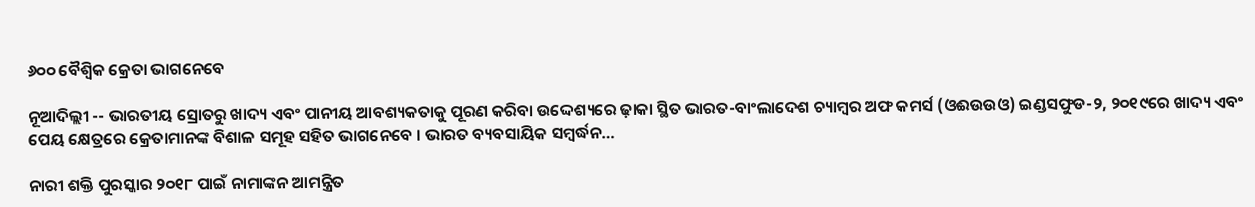୬୦୦ ବୈଶ୍ୱିକ କ୍ରେତା ଭାଗନେବେ

ନୂଆଦିଲ୍ଲୀ -- ଭାରତୀୟ ସ୍ରୋତରୁ ଖାଦ୍ୟ ଏବଂ ପାନୀୟ ଆବଶ୍ୟକତାକୁ ପୂରଣ କରିବା ଉଦ୍ଦେଶ୍ୟରେ ଢ଼ାକା ସ୍ଥିତ ଭାରତ-ବାଂଲାଦେଶ ଚ୍ୟାମ୍ବର ଅଫ କମର୍ସ (ଓଈଉଉଓ) ଇଣ୍ଡସଫୁଡ-୨, ୨୦୧୯ରେ ଖାଦ୍ୟ ଏବଂ ପେୟ କ୍ଷେତ୍ରରେ କ୍ରେତାମାନଙ୍କ ବିଶାଳ ସମୂହ ସହିତ ଭାଗନେବେ । ଭାରତ ବ୍ୟବସାୟିକ ସମ୍ବର୍ଦ୍ଧନ…

ନାରୀ ଶକ୍ତି ପୁରସ୍କାର ୨୦୧୮ ପାଇଁ ନାମାଙ୍କନ ଆମନ୍ତ୍ରିତ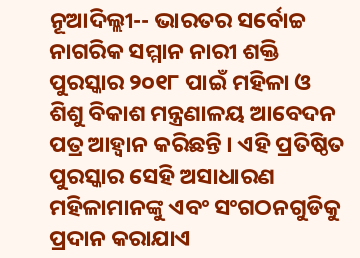ନୂଆଦିଲ୍ଲୀ-- ଭାରତର ସର୍ବୋଚ୍ଚ ନାଗରିକ ସମ୍ମାନ ନାରୀ ଶକ୍ତି ପୁରସ୍କାର ୨୦୧୮ ପାଇଁ ମହିଳା ଓ ଶିଶୁ ବିକାଶ ମନ୍ତ୍ରଣାଳୟ ଆବେଦନ ପତ୍ର ଆହ୍ୱାନ କରିଛନ୍ତି । ଏହି ପ୍ରତିଷ୍ଠିତ ପୁରସ୍କାର ସେହି ଅସାଧାରଣ ମହିଳାମାନଙ୍କୁ ଏବଂ ସଂଗଠନଗୁଡିକୁ ପ୍ରଦାନ କରାଯାଏ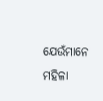ଯେଉଁମାନେ ମହିଳା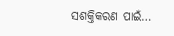ସଶକ୍ତିକରଣ ପାଇଁ…